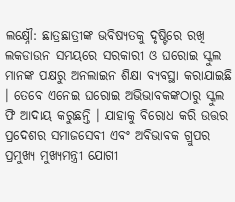ଲକ୍ଷ୍ନୌ: ଛାତ୍ରଛାତ୍ରୀଙ୍କ ଭବିଷ୍ୟତକୁ ଦୃଷ୍ଟିରେ ରଖି ଲକଡାଉନ ସମୟରେ ସରକାରୀ ଓ ଘରୋଇ ସ୍କୁଲ ମାନଙ୍କ ପକ୍ଷରୁ ଅନଲାଇନ ଶିକ୍ଷା ବ୍ୟବସ୍ଥା କରାଯାଇଛି । ତେବେ ଏନେଇ ଘରୋଇ ଅଭିଭାବକଙ୍କଠାରୁ ସ୍କୁଲ ଫି ଆଦାୟ କରୁଛନ୍ତି । ଯାହାକୁ ବିରୋଧ କରି ଉତ୍ତର ପ୍ରଦେଶର ସମାଜସେବୀ ଏବଂ ଅବିଭାବକ ଗ୍ରୁପର ପ୍ରମୁଖ୍ୟ ମୁଖ୍ୟମନ୍ତ୍ରୀ ଯୋଗୀ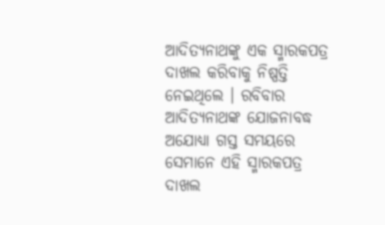ଆଦିତ୍ୟନାଥଙ୍କୁ ଏକ ସ୍ମାରକପତ୍ର ଦାଖଲ କରିବାକୁ ନିଷ୍ପତ୍ତି ନେଇଥିଲେ । ରବିବାର ଆଦିତ୍ୟନାଥଙ୍କ ଯୋଜନାବଦ୍ଧ ଅଯୋଧ୍ୟା ଗସ୍ତ ସମୟରେ ସେମାନେ ଏହି ସ୍ମାରକପତ୍ର ଦାଖଲ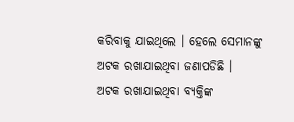କରିବାକୁ ଯାଇଥିଲେ । ହେଲେ ସେମାନଙ୍କୁ ଅଟକ ରଖାଯାଇଥିବା ଜଣାପଡିଛି ।
ଅଟକ ରଖାଯାଇଥିବା ବ୍ୟକ୍ତିଙ୍କ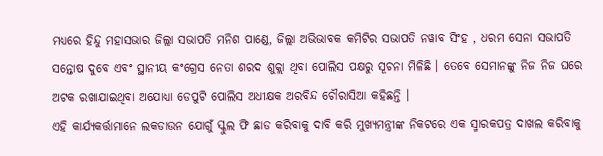ମଧ୍ୟରେ ହିନ୍ଦୁ ମହାସଭାର ଜିଲ୍ଲା ସଭାପତି ମନିଶ ପାଣ୍ଡେ, ଜିଲ୍ଲା ଅଭିଭାବକ କମିଟିର ସଭାପତି ନୱାବ ସିଂହ , ଧରମ ସେନା ସଭାପତି ସନ୍ତୋଷ ଦୁବେ ଏବଂ ସ୍ଥାନୀୟ କଂଗ୍ରେସ ନେତା ଶରଦ ଶୁକ୍ଲା ଥିବା ପୋଲିସ ପକ୍ଷରୁ ସୂଚନା ମିଳିଛି । ତେବେ ସେମାନଙ୍କୁ ନିଜ ନିଜ ଘରେ ଅଟକ ରଖାଯାଇଥିବା ଅଯୋଧ୍ୟା ଡେପୁଟି ପୋଲିସ ଅଧୀକ୍ଷକ ଅରବିନ୍ଦ ଚୌରାସିଆ କହିଛନ୍ତି ।
ଏହି କାର୍ଯ୍ୟକର୍ତ୍ତାମାନେ ଲକଡାଉନ ଯୋଗୁଁ ସ୍କୁଲ ଫି ଛାଡ କରିବାକୁ ଦାବି କରି ମୁଖ୍ୟମନ୍ତ୍ରୀଙ୍କ ନିକଟରେ ଏକ ସ୍ମାରକପତ୍ର ଦାଖଲ କରିବାକୁ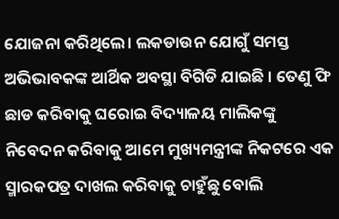ଯୋଜନା କରିଥିଲେ। ଲକଡାଉନ ଯୋଗୁଁ ସମସ୍ତ ଅଭିଭାବକଙ୍କ ଆର୍ଥିକ ଅବସ୍ଥା ବିଗିଡି ଯାଇଛି । ତେଣୁ ଫି ଛାଡ କରିବାକୁ ଘରୋଇ ବିଦ୍ୟାଳୟ ମାଲିକଙ୍କୁ ନିବେଦନ କରିବାକୁ ଆମେ ମୁଖ୍ୟମନ୍ତ୍ରୀଙ୍କ ନିକଟରେ ଏକ ସ୍ମାରକପତ୍ର ଦାଖଲ କରିବାକୁ ଚାହୁଁଛୁ ବୋଲି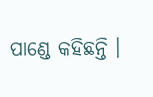ପାଣ୍ଡେ କହିଛନ୍ତି ।